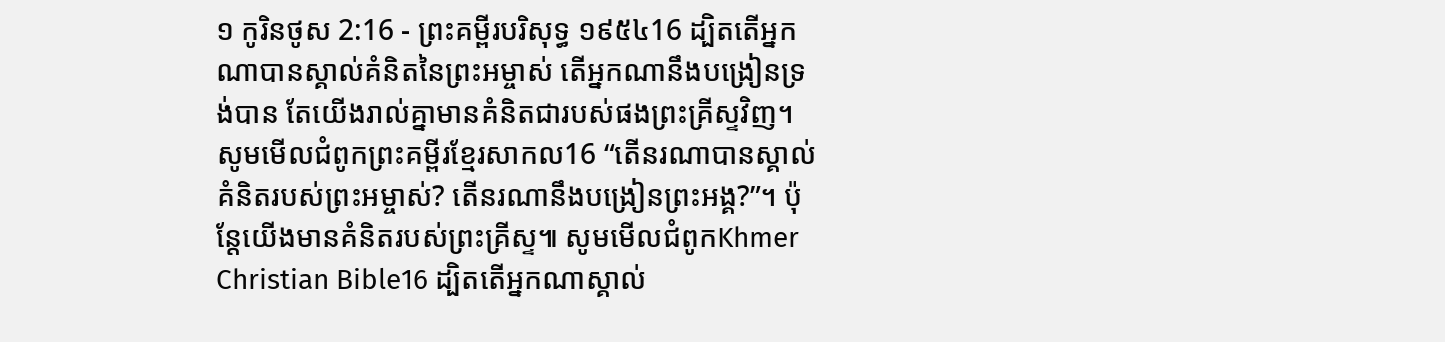១ កូរិនថូស 2:16 - ព្រះគម្ពីរបរិសុទ្ធ ១៩៥៤16 ដ្បិតតើអ្នកណាបានស្គាល់គំនិតនៃព្រះអម្ចាស់ តើអ្នកណានឹងបង្រៀនទ្រង់បាន តែយើងរាល់គ្នាមានគំនិតជារបស់ផងព្រះគ្រីស្ទវិញ។ សូមមើលជំពូកព្រះគម្ពីរខ្មែរសាកល16 “តើនរណាបានស្គាល់គំនិតរបស់ព្រះអម្ចាស់? តើនរណានឹងបង្រៀនព្រះអង្គ?”។ ប៉ុន្តែយើងមានគំនិតរបស់ព្រះគ្រីស្ទ៕ សូមមើលជំពូកKhmer Christian Bible16 ដ្បិតតើអ្នកណាស្គាល់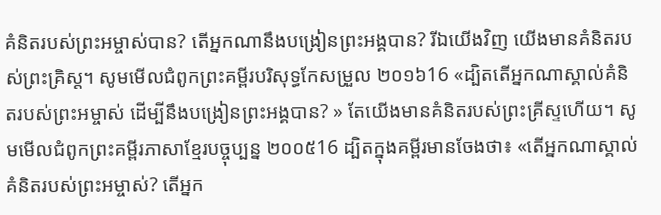គំនិតរបស់ព្រះអម្ចាស់បាន? តើអ្នកណានឹងបង្រៀនព្រះអង្គបាន? រីឯយើងវិញ យើងមានគំនិតរបស់ព្រះគ្រិស្ដ។ សូមមើលជំពូកព្រះគម្ពីរបរិសុទ្ធកែសម្រួល ២០១៦16 «ដ្បិតតើអ្នកណាស្គាល់គំនិតរបស់ព្រះអម្ចាស់ ដើម្បីនឹងបង្រៀនព្រះអង្គបាន? » តែយើងមានគំនិតរបស់ព្រះគ្រីស្ទហើយ។ សូមមើលជំពូកព្រះគម្ពីរភាសាខ្មែរបច្ចុប្បន្ន ២០០៥16 ដ្បិតក្នុងគម្ពីរមានចែងថា៖ «តើអ្នកណាស្គាល់គំនិតរបស់ព្រះអម្ចាស់? តើអ្នក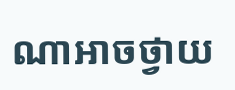ណាអាចថ្វាយ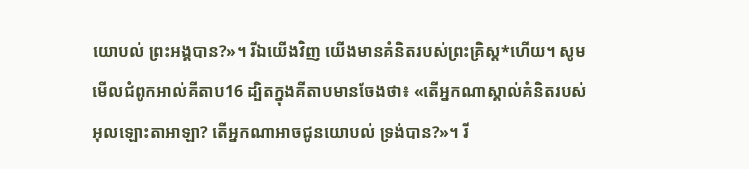យោបល់ ព្រះអង្គបាន?»។ រីឯយើងវិញ យើងមានគំនិតរបស់ព្រះគ្រិស្ត*ហើយ។ សូមមើលជំពូកអាល់គីតាប16 ដ្បិតក្នុងគីតាបមានចែងថា៖ «តើអ្នកណាស្គាល់គំនិតរបស់អុលឡោះតាអាឡា? តើអ្នកណាអាចជូនយោបល់ ទ្រង់បាន?»។ រី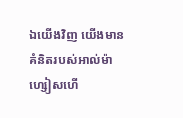ឯយើងវិញ យើងមានគំនិតរបស់អាល់ម៉ាហ្សៀសហើ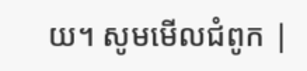យ។ សូមមើលជំពូក |